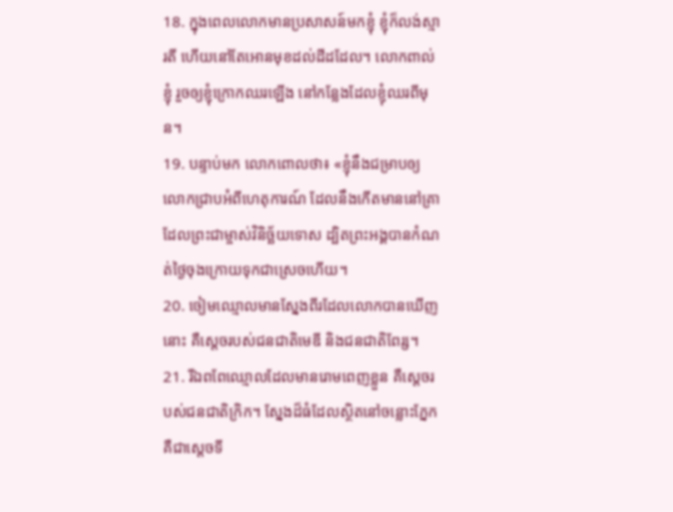18. ក្នុងពេលលោកមានប្រសាសន៍មកខ្ញុំ ខ្ញុំក៏លង់ស្មារតី ហើយនៅតែអោនមុខដល់ដីដដែល។ លោកពាល់ខ្ញុំ រួចឲ្យខ្ញុំក្រោកឈរឡើង នៅកន្លែងដែលខ្ញុំឈរពីមុន។
19. បន្ទាប់មក លោកពោលថា៖ «ខ្ញុំនឹងជម្រាបឲ្យលោកជ្រាបអំពីហេតុការណ៍ ដែលនឹងកើតមាននៅគ្រាដែលព្រះជាម្ចាស់វិនិច្ឆ័យទោស ដ្បិតព្រះអង្គបានកំណត់ថ្ងៃចុងក្រោយទុកជាស្រេចហើយ។
20. ចៀមឈ្មោលមានស្នែងពីរដែលលោកបានឃើញនោះ គឺស្ដេចរបស់ជនជាតិមេឌី និងជនជាតិពែរ្ស។
21. រីឯពពែឈ្មោលដែលមានរោមពេញខ្លួន គឺស្ដេចរបស់ជនជាតិក្រិក។ ស្នែងដ៏ធំដែលស្ថិតនៅចន្លោះភ្នែក គឺជាស្ដេចទី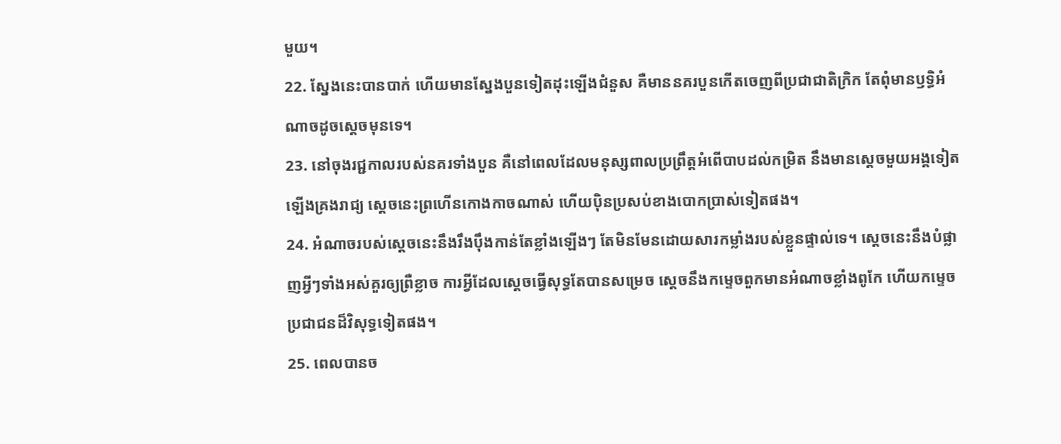មួយ។
22. ស្នែងនេះបានបាក់ ហើយមានស្នែងបួនទៀតដុះឡើងជំនួស គឺមាននគរបួនកើតចេញពីប្រជាជាតិក្រិក តែពុំមានឫទ្ធិអំណាចដូចស្ដេចមុនទេ។
23. នៅចុងរជ្ជកាលរបស់នគរទាំងបួន គឺនៅពេលដែលមនុស្សពាលប្រព្រឹត្តអំពើបាបដល់កម្រិត នឹងមានស្ដេចមួយអង្គទៀតឡើងគ្រងរាជ្យ ស្ដេចនេះព្រហើនកោងកាចណាស់ ហើយប៉ិនប្រសប់ខាងបោកប្រាស់ទៀតផង។
24. អំណាចរបស់ស្ដេចនេះនឹងរឹងប៉ឹងកាន់តែខ្លាំងឡើងៗ តែមិនមែនដោយសារកម្លាំងរបស់ខ្លួនផ្ទាល់ទេ។ ស្ដេចនេះនឹងបំផ្លាញអ្វីៗទាំងអស់គួរឲ្យព្រឺខ្លាច ការអ្វីដែលស្ដេចធ្វើសុទ្ធតែបានសម្រេច ស្ដេចនឹងកម្ទេចពួកមានអំណាចខ្លាំងពូកែ ហើយកម្ទេចប្រជាជនដ៏វិសុទ្ធទៀតផង។
25. ពេលបានច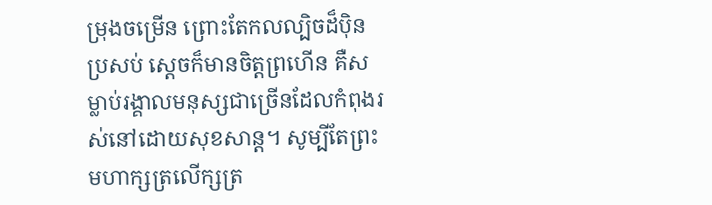ម្រុងចម្រើន ព្រោះតែកលល្បិចដ៏ប៉ិនប្រសប់ ស្ដេចក៏មានចិត្តព្រហើន គឺសម្លាប់រង្គាលមនុស្សជាច្រើនដែលកំពុងរស់នៅដោយសុខសាន្ត។ សូម្បីតែព្រះមហាក្សត្រលើក្សត្រ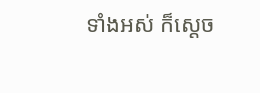ទាំងអស់ ក៏ស្ដេច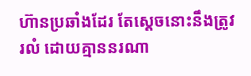ហ៊ានប្រឆាំងដែរ តែស្ដេចនោះនឹងត្រូវរលំ ដោយគ្មាននរណា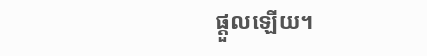ផ្ដួលឡើយ។